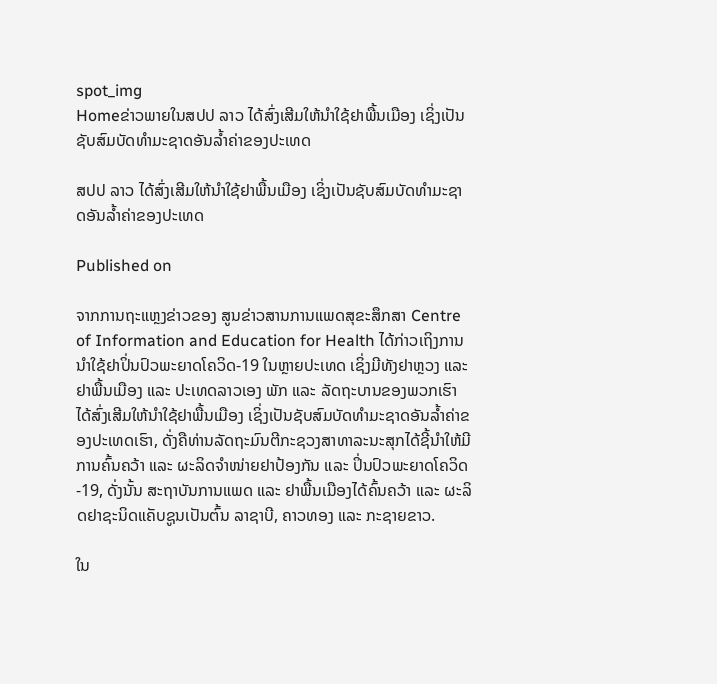spot_img
Homeຂ່າວພາຍໃນສປປ ລາວ ໄດ້ສົ່ງເສີມໃຫ້ນໍາໃຊ້ຢາພື້ນເມືອງ ເຊິ່ງເປັນຊັບສົມບັດທໍາມະຊາດອັນລໍ້າຄ່າຂອງປະເທດ

ສປປ ລາວ ໄດ້ສົ່ງເສີມໃຫ້ນໍາໃຊ້ຢາພື້ນເມືອງ ເຊິ່ງເປັນຊັບສົມບັດທໍາມະຊາດອັນລໍ້າຄ່າຂອງປະເທດ

Published on

ຈາກການຖະແຫຼງຂ່າວຂອງ ສູນຂ່າວສານການແພດສຸຂະສຶກສາ Centre of Information and Education for Health ໄດ້ກ່າວເຖິງການນໍາໃຊ້ຢາປິ່ນປົວພະຍາດໂຄວິດ-19 ໃນຫຼາຍປະເທດ ເຊິ່ງມີທັງຢາຫຼວງ ແລະ ຢາພື້ນເມືອງ ແລະ ປະເທດລາວເອງ ພັກ ແລະ ລັດຖະບານຂອງພວກເຮົາໄດ້ສົ່ງເສີມໃຫ້ນໍາໃຊ້ຢາພື້ນເມືອງ ເຊິ່ງເປັນຊັບສົມບັດທໍາມະຊາດອັນລໍ້າຄ່າຂອງປະເທດເຮົາ, ດັ່ງຄືທ່ານລັດຖະມົນຕີກະຊວງສາທາລະນະສຸກໄດ້ຊີ້ນໍາໃຫ້ມີການຄົ້ນຄວ້າ ແລະ ຜະລິດຈໍາໜ່າຍຢາປ້ອງກັນ ແລະ ປິ່ນປົວພະຍາດໂຄວິດ-19, ດັ່ງນັ້ນ ສະຖາບັນການແພດ ແລະ ຢາພື້ນເມືອງໄດ້ຄົ້ນຄວ້າ ແລະ ຜະລິດຢາຊະນິດແຄັບຊູນເປັນຕົ້ນ ລາຊາບີ, ຄາວທອງ ແລະ ກະຊາຍຂາວ.

ໃນ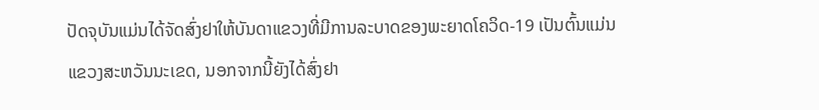ປັດຈຸບັນແມ່ນໄດ້ຈັດສົ່ງຢາໃຫ້ບັນດາແຂວງທີ່ມີການລະບາດຂອງພະຍາດໂຄວິດ-19 ເປັນຕົ້ນແມ່ນແຂວງສະຫວັນນະເຂດ, ນອກຈາກນີ້ຍັງໄດ້ສົ່ງຢາ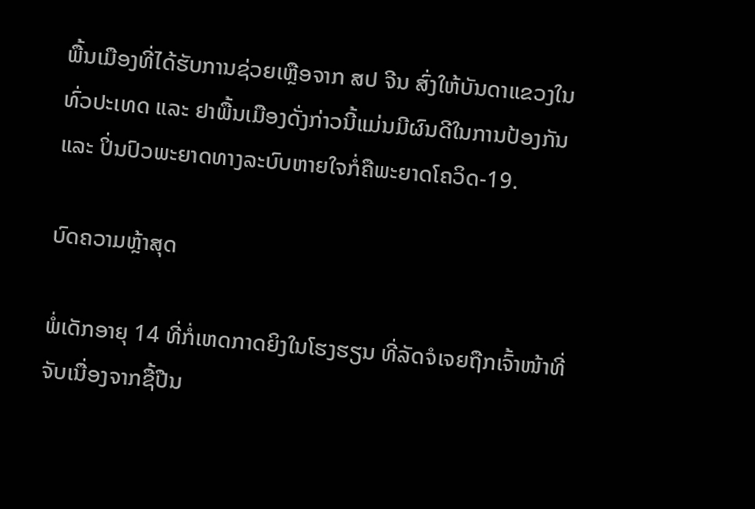ພື້ນເມືອງທີ່ໄດ້ຮັບການຊ່ວຍເຫຼືອຈາກ ສປ ຈີນ ສົ່ງໃຫ້ບັນດາແຂວງໃນທົ່ວປະເທດ ແລະ ຢາພື້ນເມືອງດັ່ງກ່າວນີ້ແມ່ນມີຜົນດີໃນການປ້ອງກັນ ແລະ ປິ່ນປົວພະຍາດທາງລະບົບຫາຍໃຈກໍ່ຄືພະຍາດໂຄວິດ-19.

ບົດຄວາມຫຼ້າສຸດ

ພໍ່ເດັກອາຍຸ 14 ທີ່ກໍ່ເຫດກາດຍິງໃນໂຮງຮຽນ ທີ່ລັດຈໍເຈຍຖືກເຈົ້າໜ້າທີ່ຈັບເນື່ອງຈາກຊື້ປືນ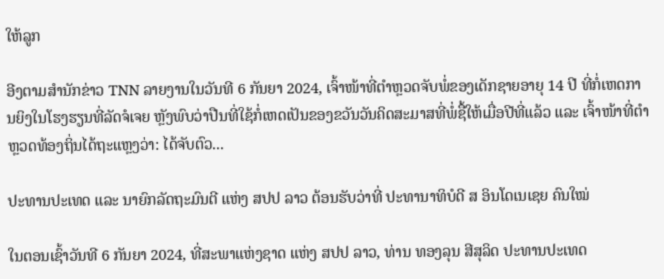ໃຫ້ລູກ

ອີງຕາມສຳນັກຂ່າວ TNN ລາຍງານໃນວັນທີ 6 ກັນຍາ 2024, ເຈົ້າໜ້າທີ່ຕຳຫຼວດຈັບພໍ່ຂອງເດັກຊາຍອາຍຸ 14 ປີ ທີ່ກໍ່ເຫດການຍິງໃນໂຮງຮຽນທີ່ລັດຈໍເຈຍ ຫຼັງພົບວ່າປືນທີ່ໃຊ້ກໍ່ເຫດເປັນຂອງຂວັນວັນຄິດສະມາສທີ່ພໍ່ຊື້ໃຫ້ເມື່ອປີທີ່ແລ້ວ ແລະ ເຈົ້າໜ້າທີ່ຕຳຫຼວດທ້ອງຖິ່ນໄດ້ຖະແຫຼງວ່າ: ໄດ້ຈັບຕົວ...

ປະທານປະເທດ ແລະ ນາຍົກລັດຖະມົນຕີ ແຫ່ງ ສປປ ລາວ ຕ້ອນຮັບວ່າທີ່ ປະທານາທິບໍດີ ສ ອິນໂດເນເຊຍ ຄົນໃໝ່

ໃນຕອນເຊົ້າວັນທີ 6 ກັນຍາ 2024, ທີ່ສະພາແຫ່ງຊາດ ແຫ່ງ ສປປ ລາວ, ທ່ານ ທອງລຸນ ສີສຸລິດ ປະທານປະເທດ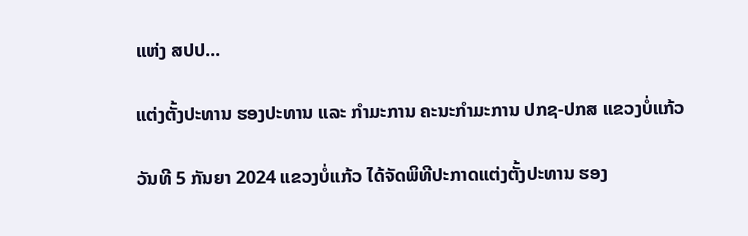ແຫ່ງ ສປປ...

ແຕ່ງຕັ້ງປະທານ ຮອງປະທານ ແລະ ກຳມະການ ຄະນະກຳມະການ ປກຊ-ປກສ ແຂວງບໍ່ແກ້ວ

ວັນທີ 5 ກັນຍາ 2024 ແຂວງບໍ່ແກ້ວ ໄດ້ຈັດພິທີປະກາດແຕ່ງຕັ້ງປະທານ ຮອງ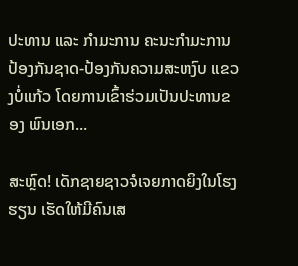ປະທານ ແລະ ກຳມະການ ຄະນະກຳມະການ ປ້ອງກັນຊາດ-ປ້ອງກັນຄວາມສະຫງົບ ແຂວງບໍ່ແກ້ວ ໂດຍການເຂົ້າຮ່ວມເປັນປະທານຂອງ ພົນເອກ...

ສະຫຼົດ! ເດັກຊາຍຊາວຈໍເຈຍກາດຍິງໃນໂຮງຮຽນ ເຮັດໃຫ້ມີຄົນເສ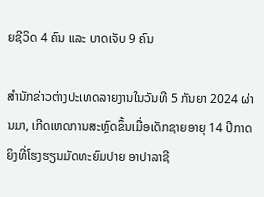ຍຊີວິດ 4 ຄົນ ແລະ ບາດເຈັບ 9 ຄົນ

ສຳນັກຂ່າວຕ່າງປະເທດລາຍງານໃນວັນທີ 5 ກັນຍາ 2024 ຜ່ານມາ, ເກີດເຫດການສະຫຼົດຂຶ້ນເມື່ອເດັກຊາຍອາຍຸ 14 ປີກາດຍິງທີ່ໂຮງຮຽນມັດທະຍົມປາຍ ອາປາລາຊີ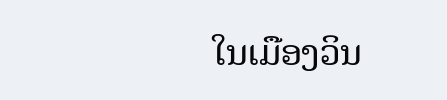ໃນເມືອງວິນ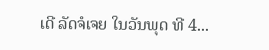ເດີ ລັດຈໍເຈຍ ໃນວັນພຸດ ທີ 4...